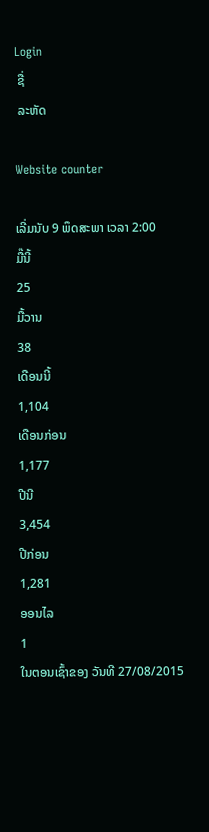Login
 ຊື່
 ລະຫັດ

Website counter

ເລີ່ມນັບ 9 ພຶດສະພາ ເວລາ 2:00
ມື໊ນີ້
25
ມື້ວານ
38
ເດືອນນີ້
1,104
ເດືອນກ່ອນ
1,177
ປີນີ
3,454
ປີກ່ອນ
1,281
ອອນໄລ
1
ໃນຕອນເຊົ້າຂອງ ວັນທີ 27/08/2015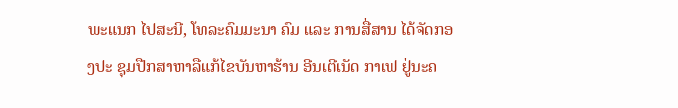ພະແນກ ໄປສະນີ, ໂທລະຄົມມະນາ ຄົມ ແລະ ການສື່ສານ ໄດ້ຈັດກອງປະ ຊຸມປືກສາຫາລືແກ້ໄຂບັນຫາຮ້ານ ອີນເຕີເນັດ ກາເຟ ຢູ່ນະຄ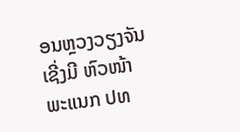ອນຫຼວງວຽງຈັນ ເຊີ່ງມີ ຫົວໜ້າພະແນກ ປທ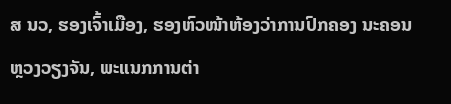ສ ນວ, ຮອງເຈົ້າເມືອງ, ຮອງຫົວໜ້າຫ້ອງວ່າການປົກຄອງ ນະຄອນຫຼວງວຽງຈັນ, ພະແນກການຕ່າ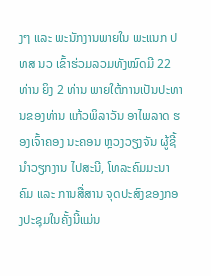ງໆ ແລະ ພະນັກງານພາຍໃນ ພະແນກ ປທສ ນວ ເຂົ້າຮ່ວມລວມທັງໝົດມີ 22 ທ່ານ ຍິງ 2 ທ່ານ ພາຍໃຕ້ການເປັນປະທານຂອງທ່ານ ແກ້ວພິລາວັນ ອາໄພລາດ ຮອງເຈົ້າຄອງ ນະຄອນ ຫຼວງວຽງຈັນ ຜູ້ຊີ້ນຳວຽກງານ ໄປສະນີ, ໂທລະຄົມມະນາຄົມ ແລະ ການສື່ສານ ຈຸດປະສົງຂອງກອງປະຊຸມໃນຄັ້ງນີ້ແມ່ນ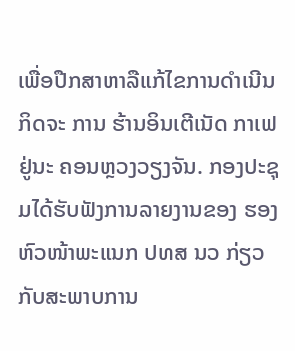ເພື່ອປືກສາຫາລືແກ້ໄຂການດຳເນີນກິດຈະ ການ ຮ້ານອິນເຕີເນັດ ກາເຟຢູ່ນະ ຄອນຫຼວງວຽງຈັນ. ກອງປະຊຸມໄດ້ຮັບຟັງການລາຍງານຂອງ ຮອງຫົວໜ້າພະແນກ ປທສ ນວ ກ່ຽວກັບສະພາບການ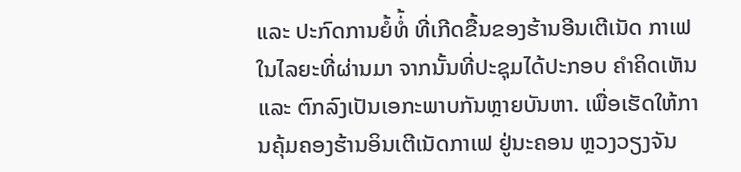ແລະ ປະກົດການຍໍ້ທໍ່້ ທີ່ເກີດຂື້ນຂອງຮ້ານອີນເຕີເນັດ ກາເຟ ໃນໄລຍະທີ່ຜ່ານມາ ຈາກນັ້ນທີ່ປະຊຸມໄດ້ປະກອບ ຄຳຄິດເຫັນ ແລະ ຕົກລົງເປັນເອກະພາບກັນຫຼາຍບັນຫາ. ເພື່ອເຮັດໃຫ້ການຄຸ້ມຄອງຮ້ານອິນເຕີເນັດກາເຟ ຢູ່ນະຄອນ ຫຼວງວຽງຈັນ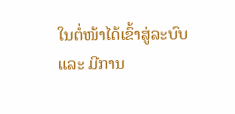ໃນຕໍ່ໜ້າໄດ້ເຂົ້າສູ່ລະບົບ ແລະ ມີການ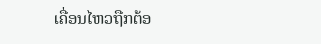ເຄື່ອນໄຫວຖືກຕ້ອ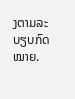ງຕາມລະບຽບກົດໝາຍ.